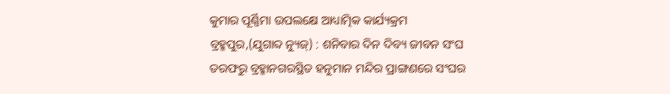କୁମାର ପୂର୍ଣ୍ଣିମା ଉପଲକ୍ଷେ ଆଧ୍ୟାତ୍ମିକ କାର୍ଯ୍ୟକ୍ରମ
ବ୍ରହ୍ମପୁର,(ଯୁଗାବ୍ଦ ନ୍ୟୁଜ୍) : ଶନିବାର ଦିନ ଦିବ୍ୟ ଜୀବନ ସଂଘ ତରଫରୁ ବ୍ରହ୍ମାନଗରସ୍ଥିତ ହନୁମାନ ମନ୍ଦିର ପ୍ରାଙ୍ଗଣରେ ସଂଘର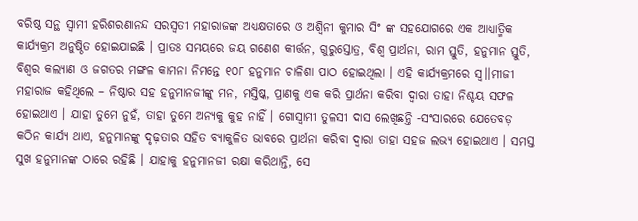ବରିଷ୍ଠ ସନ୍ଥ ସ୍ୱାମୀ ହରିଶରଣାନନ୍ଦ ସରସ୍ୱତୀ ମହାରାଜଙ୍କ ଅଧ୍ୟକ୍ଷତାରେ ଓ ଅଶ୍ୱିନୀ କୁମାର ସିଂ ଙ୍କ ସହଯୋଗରେ ଏକ ଆଧ୍ୟାତ୍ମିକ କାର୍ଯ୍ୟକ୍ରମ ଅନୁଷ୍ଠିତ ହୋଇଯାଇଛି । ପ୍ରାତଃ ସମୟରେ ଜୟ ଗଣେଶ କୀର୍ତ୍ତନ, ଗୁରୁସ୍ତୋତ୍ର, ବିଶ୍ୱ ପ୍ରାର୍ଥନା, ରାମ ସ୍ତୁତି, ହନୁମାନ ସ୍ତୁତି, ବିଶ୍ୱର କଲ୍ୟାଣ ଓ ଜଗତର ମଙ୍ଗଳ କାମନା ନିମନ୍ତେ ୧୦୮ ହନୁମାନ ଚାଳିଶା ପାଠ ହୋଇଥିଲା । ଏହି କାର୍ଯ୍ୟକ୍ରମରେ ସ୍ୱ।।ମୀଜୀ ମହାରାଜ କହିଥିଲେ – ନିଷ୍ଠାର ସହ ହନୁମାନଜୀଙ୍କୁ ମନ, ମସ୍ତିଷ୍କ, ପ୍ରାଣକୁ ଏକ କରି ପ୍ରାର୍ଥନା କରିବା ଦ୍ୱାରା ତାହା ନିଶ୍ଚୟ ସଫଳ ହୋଇଥାଏ । ଯାହା ତୁମେ ନୁହଁ, ତାହା ତୁମେ ଅନ୍ୟକୁ କୁହ ନାହିଁ । ଗୋସ୍ୱାମୀ ତୁଳସୀ ଦାସ ଲେଖିଛନ୍ତି -ସଂସାରରେ ଯେତେବଡ଼ କଠିନ କାର୍ଯ୍ୟ ଥାଏ, ହନୁମାନଙ୍କୁ ଦୃଢ଼ତାର ସହିତ ବ୍ୟାକୁଳିତ ଭାବରେ ପ୍ରାର୍ଥନା କରିବା ଦ୍ୱାରା ତାହା ସହଜ ଲଭ୍ୟ ହୋଇଥାଏ । ସମସ୍ତ ସୁଖ ହନୁମାନଙ୍କ ଠାରେ ରହିଛି । ଯାହାକୁ ହନୁମାନଜୀ ରକ୍ଷା କରିଥାନ୍ତି, ସେ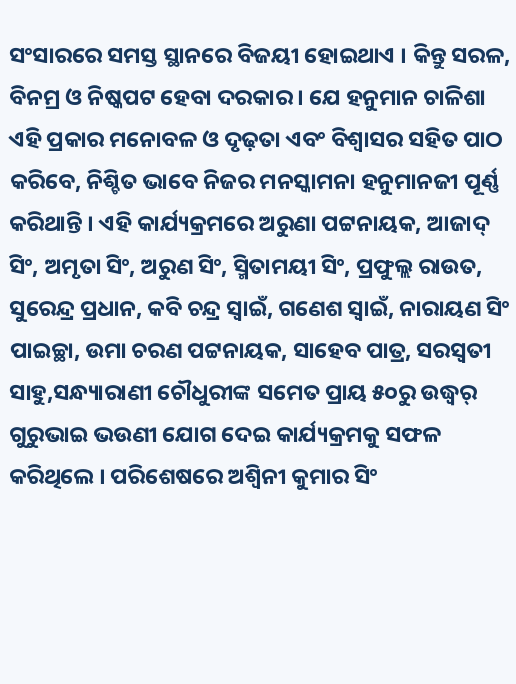ସଂସାରରେ ସମସ୍ତ ସ୍ଥାନରେ ବିଜୟୀ ହୋଇଥାଏ । କିନ୍ତୁ ସରଳ, ବିନମ୍ର ଓ ନିଷ୍କପଟ ହେବା ଦରକାର । ଯେ ହନୁମାନ ଚାଳିଶା ଏହି ପ୍ରକାର ମନୋବଳ ଓ ଦୃଢ଼ତା ଏବଂ ବିଶ୍ୱାସର ସହିତ ପାଠ କରିବେ, ନିଶ୍ଚିତ ଭାବେ ନିଜର ମନସ୍କାମନା ହନୁମାନଜୀ ପୂର୍ଣ୍ଣ କରିଥାନ୍ତି । ଏହି କାର୍ଯ୍ୟକ୍ରମରେ ଅରୁଣା ପଟ୍ଟନାୟକ, ଆଜାଦ୍ ସିଂ, ଅମୃତା ସିଂ, ଅରୁଣ ସିଂ, ସ୍ମିତାମୟୀ ସିଂ, ପ୍ରଫୁଲ୍ଲ ରାଉତ, ସୁରେନ୍ଦ୍ର ପ୍ରଧାନ, କବି ଚନ୍ଦ୍ର ସ୍ୱାଇଁ, ଗଣେଶ ସ୍ୱାଇଁ, ନାରାୟଣ ସିଂ ପାଇଚ୍ଛା, ଉମା ଚରଣ ପଟ୍ଟନାୟକ, ସାହେବ ପାତ୍ର, ସରସ୍ୱତୀ ସାହୁ,ସନ୍ଧ୍ୟାରାଣୀ ଚୌଧୁରୀଙ୍କ ସମେତ ପ୍ରାୟ ୫୦ରୁ ଉଦ୍ଧ୍ୱର୍ ଗୁରୁଭାଇ ଭଉଣୀ ଯୋଗ ଦେଇ କାର୍ଯ୍ୟକ୍ରମକୁ ସଫଳ କରିଥିଲେ । ପରିଶେଷରେ ଅଶ୍ୱିନୀ କୁମାର ସିଂ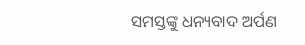ସମସ୍ତଙ୍କୁ ଧନ୍ୟବାଦ ଅର୍ପଣ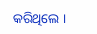କରିଥିଲେ ।